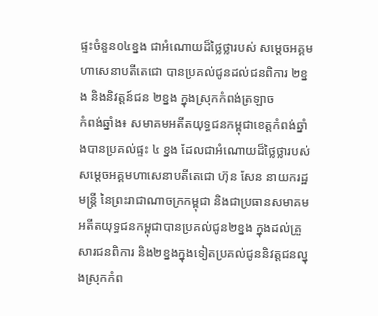ផ្ទះចំនួន០៤ខ្នង ជាអំណោយដ៏ថ្លៃថ្លារបស់ សម្តេចអគ្គមហាសេនាបតីតេជោ បានប្រគល់ជូនដល់ជនពិការ ២ខ្នង និងនិវត្តន៍ជន ២ខ្នង ក្នុងស្រុកកំពង់ត្រឡាច
កំពង់ឆ្នាំង៖ សមាគមអតីតយុទ្ធជនកម្ពុជាខេត្តកំពង់ឆ្នាំងបានប្រគល់ផ្ទះ ៤ ខ្នង ដែលជាអំណោយដ៏ថ្លៃថ្លារបស់សម្ដេចអគ្គមហាសេនាបតីតេជោ ហ៊ុន សែន នាយករដ្ឋមន្ត្រី នៃព្រះរាជាណាចក្រកម្ពុជា និងជាប្រធានសមាគមអតីតយុទ្ធជនកម្ពុជាបានប្រគល់ជូន២ខ្នង ក្នុងដល់គ្រួសារជនពិការ និង២ខ្នងក្នុងទៀតប្រគល់ជូននិវត្តជនល្នុងស្រុកកំព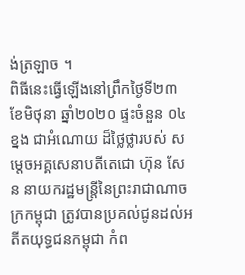ង់ត្រឡាច ។
ពិធីនេះធ្វើឡើងនៅព្រឹកថ្ងៃទី២៣ ខែមិថុនា ឆ្នាំ២០២០ ផ្ទះចំនួន ០៤ខ្នង ជាអំណោយ ដ៏ថ្លៃថ្លារបស់ សម្តេចអគ្គសេនាបតីតេជោ ហ៊ុន សែន នាយករដ្ឋមន្ត្រីនៃព្រះរាជាណាចក្រកម្ពុជា ត្រូវបានប្រគល់ជូនដល់អតីតយុទ្ធជនកម្ពុជា កំព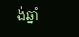ង់ឆ្នាំ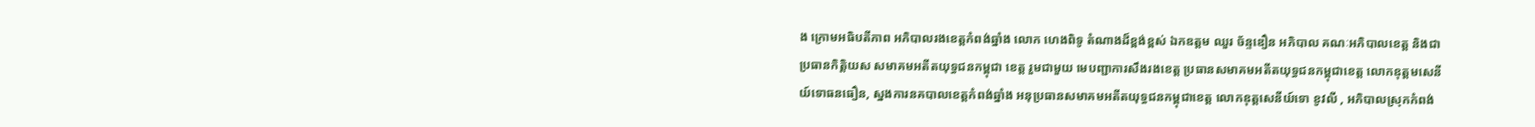ង ក្រោមអធិបតីភាព អភិបាលរងខេត្តកំពង់ឆ្នាំង លោក ហេងពិទូ តំណាងដ៏ខ្ពង់ខ្ពស់ ឯកឧត្តម ឈួរ ច័ន្ទឌឿន អភិបាល គណៈអភិបាលខេត្ត និងជា ប្រធានកិត្តិយស សមាគមអតីតយុទ្ធជនកម្ពុជា ខេត្ត រួមជាមួយ មេបញ្ជាការសឹងរងខេត្ត ប្រធានសមាគមអតីតយុទ្ធជនកម្ពុជាខេត្ត លោកឧុត្តមសេនីយ៍ទោធនធឿន, ស្នងការនគបាលខេត្តកំពង់ឆ្នាំង អនុប្រធានសមាគមអតីតយុទ្ធជនកម្ពុជាខេត្ត លោកឧុត្តសេនីយ៍ទោ ខូវលី , អភិបាលស្រុកកំពង់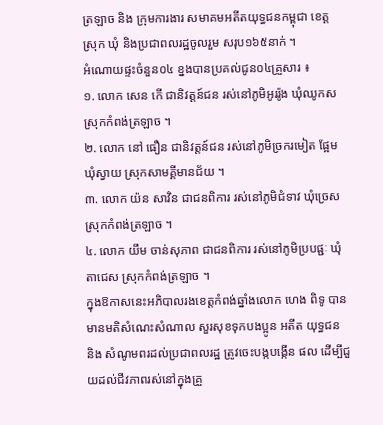ត្រឡាច និង ក្រុមការងារ សមាគមអតីតយុទ្ធជនកម្ពុជា ខេត្ត ស្រុក ឃុំ និងប្រជាពលរដ្ឋចូលរួម សរុប១៦៥នាក់ ។
អំណោយផ្ទះចំនួន០៤ ខ្នងបានប្រគល់ជូន០៤គ្រួសារ ៖
១. លោក សេន កើ ជានិវត្តន៍ជន រស់នៅភូមិអូររ៉ូង ឃុំឈូកស ស្រុកកំពង់ត្រឡាច ។
២. លោក នៅ ធឿន ជានិវត្តន៍ជន រស់នៅភូមិច្រករមៀត ផ្អែម ឃុំស្វាយ ស្រុកសាមគ្គីមានជ័យ ។
៣. លោក យ៉ន សាវិន ជាជនពិការ រស់នៅភូមិជំទាវ ឃុំច្រេស ស្រុកកំពង់ត្រឡាច ។
៤. លោក យឹម ចាន់សុភាព ជាជនពិការ រស់នៅភូមិប្របផ្ជៈ ឃុំតាជេស ស្រុកកំពង់ត្រឡាច ។
ក្នុងឱកាសនេះអភិបាលរងខេត្តកំពង់ឆ្នាំងលោក ហេង ពិទូ បានមានមតិសំណេះសំណាល សួរសុខទុកបងប្អូន អតីត យុទ្ធជន និង សំណូមពរដល់ប្រជាពលរដ្ឋ ត្រូវចេះបង្កបង្កើន ផល ដើម្បីជួយដល់ជីវភាពរស់នៅក្នុងគ្រួ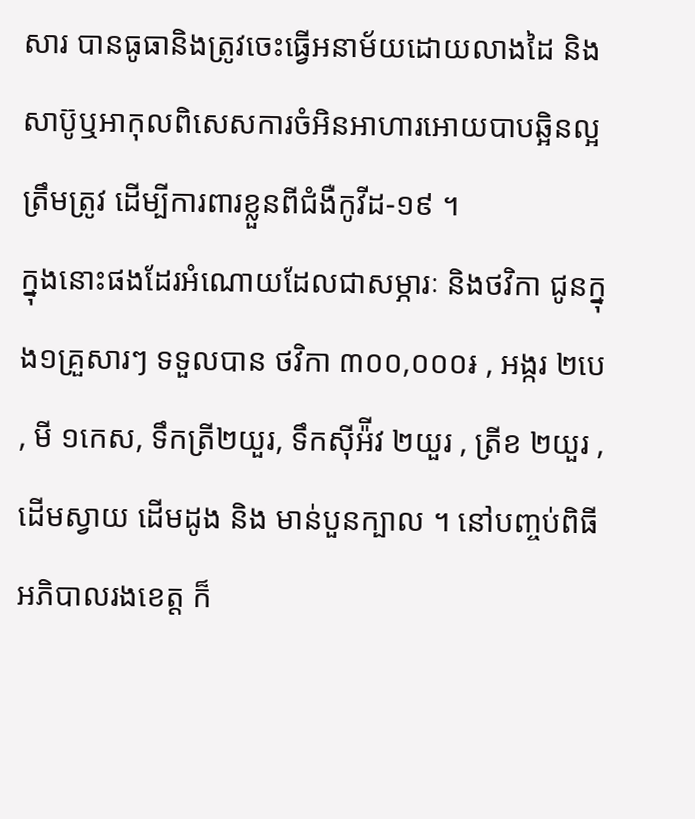សារ បានធូធានិងត្រូវចេះធ្វើអនាម័យដោយលាងដៃ និងសាប៊ូឬអាកុលពិសេសការចំអិនអាហារអោយបាបឆ្អិនល្អត្រឹមត្រូវ ដើម្បីការពារខ្លួនពីជំងឺកូវីដ-១៩ ។
ក្នុងនោះផងដែរអំណោយដែលជាសម្ភារៈ និងថវិកា ជូនក្នុង១គ្រួសារៗ ទទួលបាន ថវិកា ៣០០,០០០៛ , អង្ករ ២បេ , មី ១កេស, ទឹកត្រី២យួរ, ទឹកស៊ីអ៉ីវ ២យួរ , ត្រីខ ២យួរ ,ដើមស្វាយ ដើមដូង និង មាន់បួនក្បាល ។ នៅបញ្ចប់ពិធី អភិបាលរងខេត្ត ក៏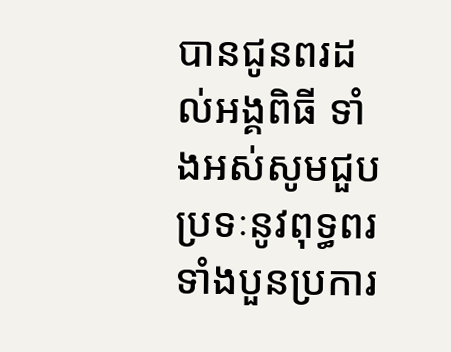បានជូនពរដល់អង្គពិធី ទាំងអស់សូមជួបប្រទៈនូវពុទ្ធពរទាំងបួនប្រការ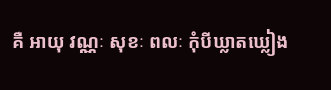គឺ អាយុ វណ្ណៈ សុខៈ ពលៈ កុំបីឃ្លាតឃ្លៀង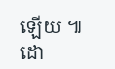ឡើយ ៕ ដោ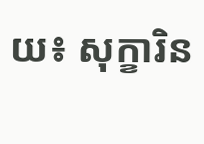យ៖ សុក្ខារិន